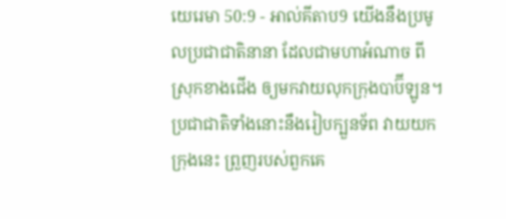យេរេមា 50:9 - អាល់គីតាប9 យើងនឹងប្រមូលប្រជាជាតិនានា ដែលជាមហាអំណាច ពីស្រុកខាងជើង ឲ្យមកវាយលុកក្រុងបាប៊ីឡូន។ ប្រជាជាតិទាំងនោះនឹងរៀបក្បួនទ័ព វាយយកក្រុងនេះ ព្រួញរបស់ពួកគេ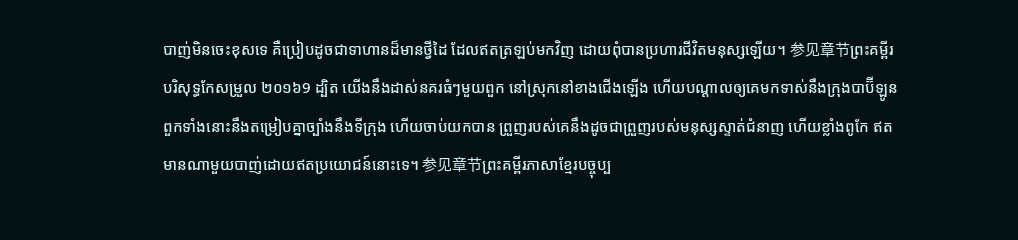បាញ់មិនចេះខុសទេ គឺប្រៀបដូចជាទាហានដ៏មានថ្វីដៃ ដែលឥតត្រឡប់មកវិញ ដោយពុំបានប្រហារជីវិតមនុស្សឡើយ។ 参见章节ព្រះគម្ពីរបរិសុទ្ធកែសម្រួល ២០១៦9 ដ្បិត យើងនឹងដាស់នគរធំៗមួយពួក នៅស្រុកនៅខាងជើងឡើង ហើយបណ្ដាលឲ្យគេមកទាស់នឹងក្រុងបាប៊ីឡូន ពួកទាំងនោះនឹងតម្រៀបគ្នាច្បាំងនឹងទីក្រុង ហើយចាប់យកបាន ព្រួញរបស់គេនឹងដូចជាព្រួញរបស់មនុស្សស្ទាត់ជំនាញ ហើយខ្លាំងពូកែ ឥតមានណាមួយបាញ់ដោយឥតប្រយោជន៍នោះទេ។ 参见章节ព្រះគម្ពីរភាសាខ្មែរបច្ចុប្ប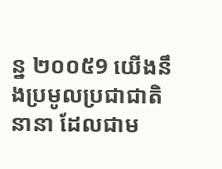ន្ន ២០០៥9 យើងនឹងប្រមូលប្រជាជាតិនានា ដែលជាម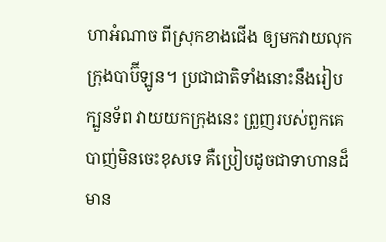ហាអំណាច ពីស្រុកខាងជើង ឲ្យមកវាយលុកក្រុងបាប៊ីឡូន។ ប្រជាជាតិទាំងនោះនឹងរៀបក្បួនទ័ព វាយយកក្រុងនេះ ព្រួញរបស់ពួកគេបាញ់មិនចេះខុសទេ គឺប្រៀបដូចជាទាហានដ៏មាន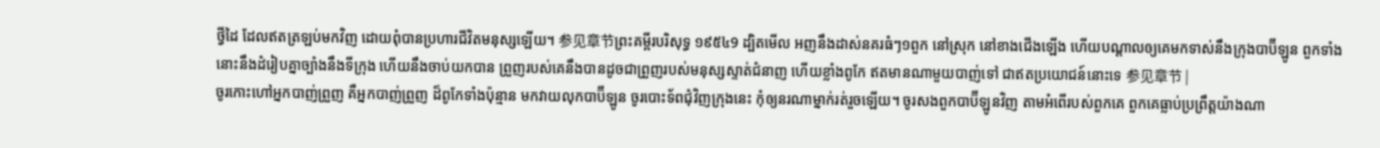ថ្វីដៃ ដែលឥតត្រឡប់មកវិញ ដោយពុំបានប្រហារជីវិតមនុស្សឡើយ។ 参见章节ព្រះគម្ពីរបរិសុទ្ធ ១៩៥៤9 ដ្បិតមើល អញនឹងដាស់នគរធំៗ១ពួក នៅស្រុក នៅខាងជើងឡើង ហើយបណ្តាលឲ្យគេមកទាស់នឹងក្រុងបាប៊ីឡូន ពួកទាំងនោះនឹងដំរៀបគ្នាច្បាំងនឹងទីក្រុង ហើយនឹងចាប់យកបាន ព្រួញរបស់គេនឹងបានដូចជាព្រួញរបស់មនុស្សស្ទាត់ជំនាញ ហើយខ្លាំងពូកែ ឥតមានណាមួយបាញ់ទៅ ជាឥតប្រយោជន៍នោះទេ 参见章节 |
ចូរកោះហៅអ្នកបាញ់ព្រួញ គឺអ្នកបាញ់ព្រួញ ដ៏ពូកែទាំងប៉ុន្មាន មកវាយលុកបាប៊ីឡូន ចូរបោះទ័ពជុំវិញក្រុងនេះ កុំឲ្យនរណាម្នាក់រត់រួចឡើយ។ ចូរសងពួកបាប៊ីឡូនវិញ តាមអំពើរបស់ពួកគេ ពួកគេធ្លាប់ប្រព្រឹត្តយ៉ាងណា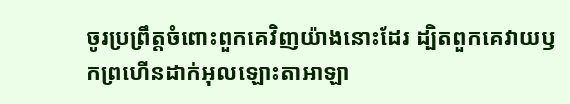ចូរប្រព្រឹត្តចំពោះពួកគេវិញយ៉ាងនោះដែរ ដ្បិតពួកគេវាយឫកព្រហើនដាក់អុលឡោះតាអាឡា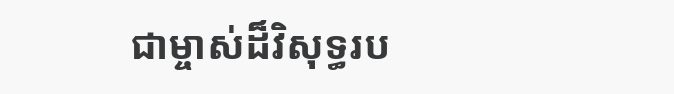ជាម្ចាស់ដ៏វិសុទ្ធរប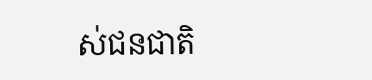ស់ជនជាតិ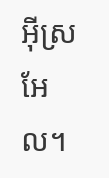អ៊ីស្រអែល។